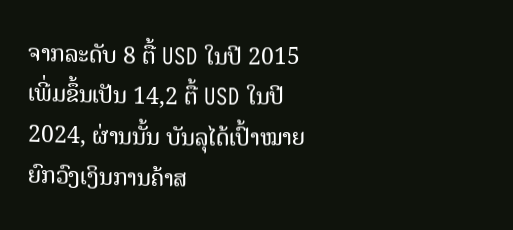ຈາກລະດັບ 8 ຕື້ USD ໃນປີ 2015 ເພີ່ມຂຶ້ນເປັນ 14,2 ຕື້ USD ໃນປີ 2024, ຜ່ານນັ້ນ ບັນລຸໄດ້ເປົ້າໝາຍຍົກວົງເງິນການຄ້າສ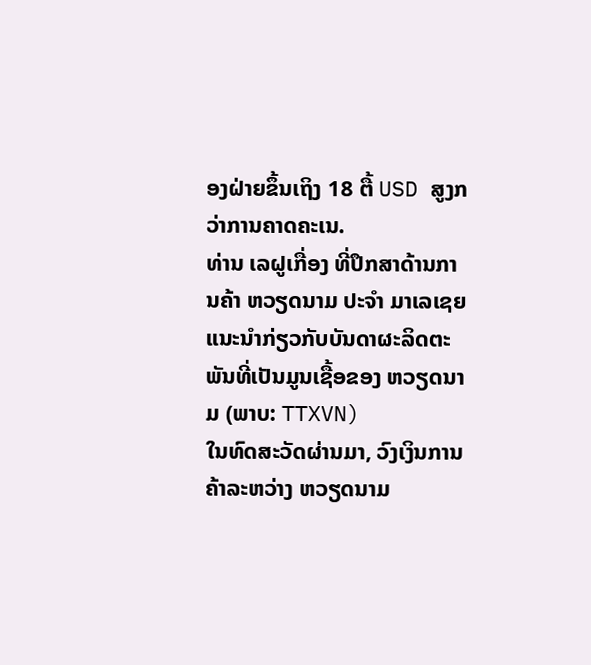ອງຝ່າຍຂຶ້ນເຖິງ 18 ຕື້ USD ສູງກວ່າການຄາດຄະເນ.
ທ່ານ ເລຝູເກື່ອງ ທີ່ປຶກສາດ້ານການຄ້າ ຫວຽດນາມ ປະຈຳ ມາເລເຊຍ ແນະນຳກ່ຽວກັບບັນດາຜະລິດຕະພັນທີ່ເປັນມູນເຊື້ອຂອງ ຫວຽດນາມ (ພາບ: TTXVN)
ໃນທົດສະວັດຜ່ານມາ, ວົງເງິນການຄ້າລະຫວ່າງ ຫວຽດນາມ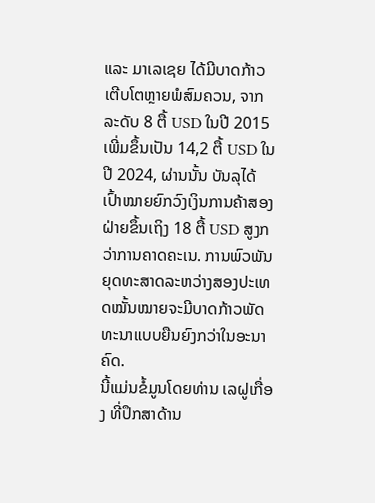ແລະ ມາເລເຊຍ ໄດ້ມີບາດກ້າວເຕີບໂຕຫຼາຍພໍສົມຄວນ, ຈາກລະດັບ 8 ຕື້ USD ໃນປີ 2015 ເພີ່ມຂຶ້ນເປັນ 14,2 ຕື້ USD ໃນປີ 2024, ຜ່ານນັ້ນ ບັນລຸໄດ້ເປົ້າໝາຍຍົກວົງເງິນການຄ້າສອງຝ່າຍຂຶ້ນເຖິງ 18 ຕື້ USD ສູງກວ່າການຄາດຄະເນ. ການພົວພັນຍຸດທະສາດລະຫວ່າງສອງປະເທດໝັ້ນໝາຍຈະມີບາດກ້າວພັດທະນາແບບຍືນຍົງກວ່າໃນອະນາຄົດ.
ນີ້ແມ່ນຂໍ້ມູນໂດຍທ່ານ ເລຝູເກື່ອງ ທີ່ປຶກສາດ້ານ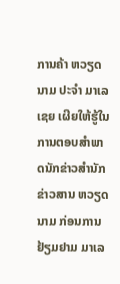ການຄ້າ ຫວຽດນາມ ປະຈຳ ມາເລເຊຍ ເຜີຍໃຫ້ຮູ້ໃນການຕອບສຳພາດນັກຂ່າວສຳນັກຂ່າວສານ ຫວຽດນາມ ກ່ອນການຢ້ຽມຢາມ ມາເລ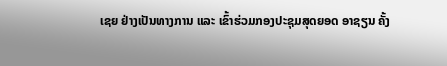ເຊຍ ຢ່າງເປັນທາງການ ແລະ ເຂົ້າຮ່ວມກອງປະຊຸມສຸດຍອດ ອາຊຽນ ຄັ້ງ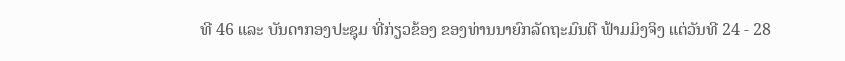ທີ 46 ແລະ ບັນດາກອງປະຊຸມ ທີ່ກ່ຽວຂ້ອງ ຂອງທ່ານນາຍົກລັດຖະມົນຕີ ຟ້າມມິງຈິງ ແຕ່ວັນທີ 24 - 28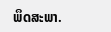ພຶດສະພາ.